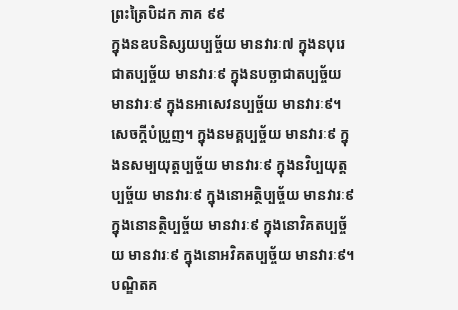ព្រះត្រៃបិដក ភាគ ៩៩
ក្នុងនឧបនិស្សយប្បច្ច័យ មានវារៈ៧ ក្នុងនបុរេជាតប្បច្ច័យ មានវារៈ៩ ក្នុងនបច្ឆាជាតប្បច្ច័យ មានវារៈ៩ ក្នុងនអាសេវនប្បច្ច័យ មានវារៈ៩។ សេចក្ដីបំប្រួញ។ ក្នុងនមគ្គប្បច្ច័យ មានវារៈ៩ ក្នុងនសម្បយុត្តប្បច្ច័យ មានវារៈ៩ ក្នុងនវិប្បយុត្តប្បច្ច័យ មានវារៈ៩ ក្នុងនោអត្ថិប្បច្ច័យ មានវារៈ៩ ក្នុងនោនត្ថិប្បច្ច័យ មានវារៈ៩ ក្នុងនោវិគតប្បច្ច័យ មានវារៈ៩ ក្នុងនោអវិគតប្បច្ច័យ មានវារៈ៩។ បណ្ឌិតគ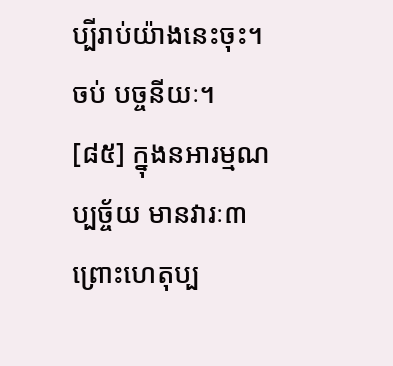ប្បីរាប់យ៉ាងនេះចុះ។
ចប់ បច្ចនីយៈ។
[៨៥] ក្នុងនអារម្មណប្បច្ច័យ មានវារៈ៣ ព្រោះហេតុប្ប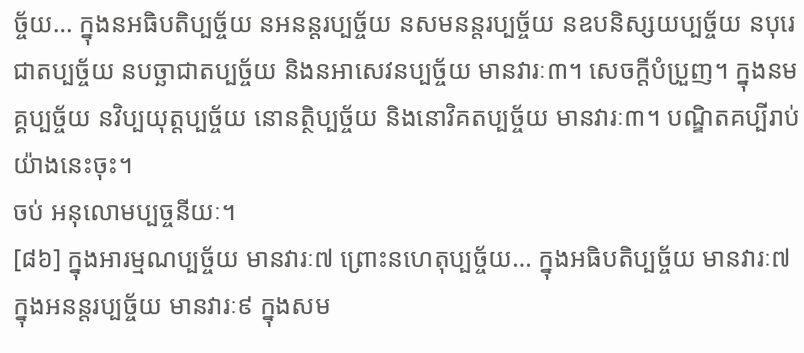ច្ច័យ… ក្នុងនអធិបតិប្បច្ច័យ នអនន្តរប្បច្ច័យ នសមនន្តរប្បច្ច័យ នឧបនិស្សយប្បច្ច័យ នបុរេជាតប្បច្ច័យ នបច្ឆាជាតប្បច្ច័យ និងនអាសេវនប្បច្ច័យ មានវារៈ៣។ សេចក្ដីបំប្រួញ។ ក្នុងនមគ្គប្បច្ច័យ នវិប្បយុត្តប្បច្ច័យ នោនត្ថិប្បច្ច័យ និងនោវិគតប្បច្ច័យ មានវារៈ៣។ បណ្ឌិតគប្បីរាប់យ៉ាងនេះចុះ។
ចប់ អនុលោមប្បច្ចនីយៈ។
[៨៦] ក្នុងអារម្មណប្បច្ច័យ មានវារៈ៧ ព្រោះនហេតុប្បច្ច័យ… ក្នុងអធិបតិប្បច្ច័យ មានវារៈ៧ ក្នុងអនន្តរប្បច្ច័យ មានវារៈ៩ ក្នុងសម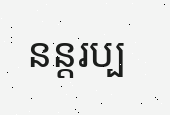នន្តរប្ប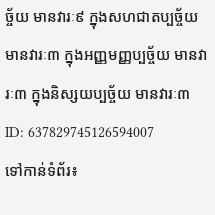ច្ច័យ មានវារៈ៩ ក្នុងសហជាតប្បច្ច័យ មានវារៈ៣ ក្នុងអញ្ញមញ្ញប្បច្ច័យ មានវារៈ៣ ក្នុងនិស្សយប្បច្ច័យ មានវារៈ៣
ID: 637829745126594007
ទៅកាន់ទំព័រ៖